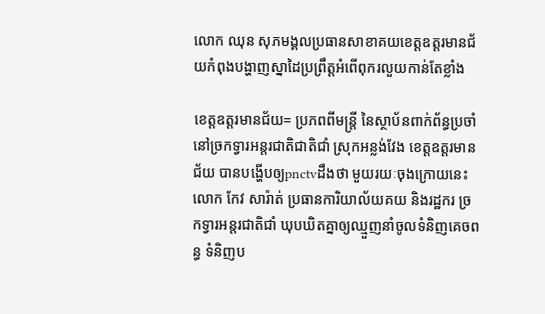លោក ឈុន សុភមង្គលប្រធានសាខាគយខេត្តឧត្ដរមានជ័យកំពុងបង្ហាញស្នាដៃប្រព្រឹត្តអំពើពុករលួយកាន់តែខ្លាំង

ខេត្តឧត្តរមានជ័យ= ប្រភពពីមន្ត្រី នៃស្ថាប័នពាក់ព័ន្ធប្រចាំនៅច្រកទ្វារអន្តរជាតិជាតិជាំ ស្រុកអន្លង់វែង ខេត្តឧត្តរមានជ័យ បានបង្ហើបឲ្យpnctvដឹងថា មួយរយៈចុងក្រោយនេះលោក កែវ សារ៉ាត់ ប្រធានការិយាល័យគយ និងរដ្ឋករ ច្រកទ្វារអន្តរជាតិជាំ ឃុបឃិតគ្នាឲ្យឈ្មួញនាំចូលទំនិញគេចពន្ធ ទំនិញប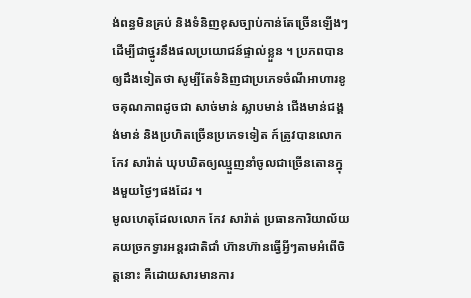ង់ពន្ធមិនគ្រប់ និងទំនិញខុសច្បាប់កាន់តែច្រើនឡើងៗដើម្បីជាថ្នូរនឹងផលប្រយោជន៍ផ្ទាល់ខ្លួន ។ ប្រភពបានឲ្យដឹងទៀតថា សូម្បីតែទំនិញជាប្រភេទចំណីអាហារខូចគុណភាពដូចជា សាច់មាន់ ស្លាបមាន់ ជើងមាន់ជង្គង់មាន់ និងប្រហិតច្រើនប្រភេទទៀត ក៍ត្រូវបានលោក កែវ សារ៉ាត់ ឃុបឃិតឲ្យឈ្មួញនាំចូលជាច្រើនតោនក្នុងមួយថ្ងៃៗផងដែរ ។
មូលហេតុដែលលោក កែវ សារ៉ាត់ ប្រធានការិយាល័យគយច្រកទ្វារអន្តរជាតិជាំ ហ៊ានហ៊ានធ្វើអ្វីៗតាមអំពើចិត្តនោះ គឺដោយសារមានការ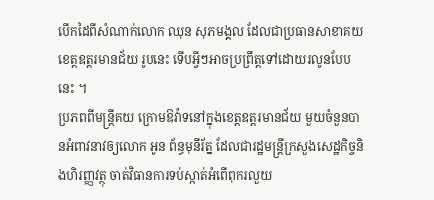បើកដៃពីសំណាក់លោក ឈុន សុភមង្គល ដែលជាប្រធានសាខាគយខេត្តឧត្ដរមានជ័យ រូបនេះ ទើបអ្វីៗអាចប្រព្រឹត្តទៅដោយរលូនបែបនេះ ។
ប្រភពពីមន្ត្រីគយ ក្រោមឱវ៉ាទនៅក្នុងខេត្តឧត្ដរមានជ័យ មួយចំនួនបានអំពាវនាវឲ្យលោក អូន ព័ន្ធមុនីរ័ត្ន ដែលជារដ្ឋមន្ត្រីក្រសួងសេដ្ឋកិច្ចនិងហិរញ្ញវត្ថុ ចាត់វិធានការទប់ស្កាត់អំពើពុករលួយ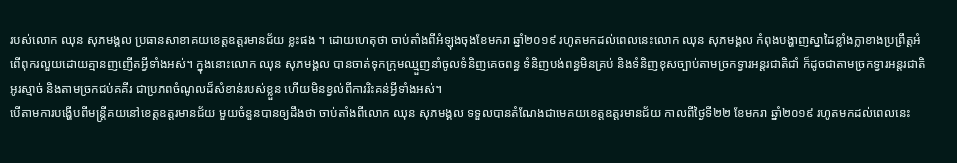របស់លោក ឈុន សុភមង្គល ប្រធានសាខាគយខេត្តឧត្ដរមានជ័យ ខ្លះផង ។ ដោយហេតុថា ចាប់តាំងពីអំឡុងចុងខែមករា ឆ្នាំ២០១៩ រហូតមកដល់ពេលនេះលោក ឈុន សុភមង្គល កំពុងបង្ហាញស្នាដៃខ្លាំងក្លាខាងប្រព្រឹត្តអំពើពុករលួយដោយគ្មានញញើតអ្វីទាំងអស់។ ក្នុងនោះលោក ឈុន សុភមង្គល បានចាត់ទុកក្រុមឈ្មួញនាំចូលទំនិញគេចពន្ធ ទំនិញបង់ពន្ធមិនគ្រប់ និងទំនិញខុសច្បាប់តាមច្រកទ្វារអន្តរជាតិជាំ ក៏ដូចជាតាមច្រកទ្វារអន្តរជាតិអូរស្មាច់ និងតាមច្រកជប់គគីរ ជាប្រភពចំណូលដ៏សំខាន់របស់ខ្លួន ហើយមិនខ្វល់ពីការរិះគន់អ្វីទាំងអស់។
បើតាមការបង្ហើបពីមន្ត្រីគយនៅខេត្តឧត្ដរមានជ័យ មួយចំនួនបានឲ្យដឹងថា ចាប់តាំងពីលោក ឈុន សុភមង្គល ទទួលបានតំណែងជាមេគយខេត្តឧត្ដរមានជ័យ កាលពីថ្ងៃទី២២ ខែមករា ឆ្នាំ២០១៩ រហូតមកដល់ពេលនេះ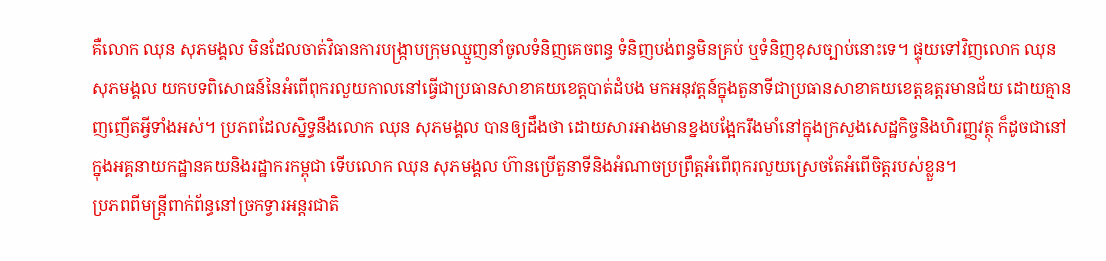គឺលោក ឈុន សុភមង្គល មិនដែលចាត់វិធានការបង្ក្រាបក្រុមឈ្មួញនាំចូលទំនិញគេចពន្ធ ទំនិញបង់ពន្ធមិនគ្រប់ ឬទំនិញខុសច្បាប់នោះទេ។ ផ្ទុយទៅវិញលោក ឈុន សុភមង្គល យកបទពិសោធន៍នៃអំពើពុករលួយកាលនៅធ្វើជាប្រធានសាខាគយខេត្តបាត់ដំបង មកអនុវត្តន៍ក្នុងតួនាទីជាប្រធានសាខាគយខេត្តឧត្ដរមានជ័យ ដោយគ្មានញញើតអ្វីទាំងអស់។ ប្រភពដែលស្និទ្ធនឹងលោក ឈុន សុភមង្គល បានឲ្យដឹងថា ដោយសារអាងមានខ្នងបង្អែករឹងមាំនៅក្នុងក្រសួងសេដ្ឋកិច្ចនិងហិរញ្ញវត្ថុ ក៏ដូចជានៅក្នុងអគ្គនាយកដ្ឋានគយនិងរដ្ឋាករកម្ពុជា ទើបលោក ឈុន សុភមង្គល ហ៊ានប្រើតួនាទីនិងអំណាចប្រព្រឹត្តអំពើពុករលួយស្រេចតែអំពើចិត្តរបស់ខ្លួន។
ប្រភពពីមន្ត្រីពាក់ព័ន្ធនៅច្រកទ្វារអន្តរជាតិ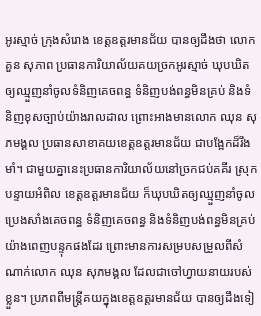អូរស្មាច់ ក្រុងសំរោង ខេត្តឧត្ដរមានជ័យ បានឲ្យដឹងថា លោក គួន សុភាព ប្រធានការិយាល័យគយច្រកអូរស្មាច់ ឃុបឃិតឲ្យឈ្មួញនាំចូលទំនិញគេចពន្ធ ទំនិញបង់ពន្ធមិនគ្រប់ និងទំនិញខុសច្បាប់យ៉ាងរាលដាល ព្រោះអាងមានលោក ឈុន សុភមង្គល ប្រធានសាខាគយខេត្តឧត្ដរមានជ័យ ជាបង្អែកដ៏រឹងមាំ។ ជាមួយគ្នានេះប្រធានការិយាល័យនៅច្រកជប់គគីរ ស្រុកបន្ទាយអំពិល ខេត្តឧត្ដរមានជ័យ ក៏ឃុបឃិតឲ្យឈ្មួញនាំចូលប្រេងសាំងគេចពន្ធ ទំនិញគេចពន្ធ និងទំនិញបង់ពន្ធមិនគ្រប់យ៉ាងពេញបន្ទុកផងដែរ ព្រោះមានការសម្របសម្រួលពីសំណាក់លោក ឈុន សុភមង្គល ដែលជាចៅហ្វាយនាយរបស់ខ្លួន។ ប្រភពពីមន្ត្រីគយក្នុងខេត្តឧត្ដរមានជ័យ បានឲ្យដឹងទៀ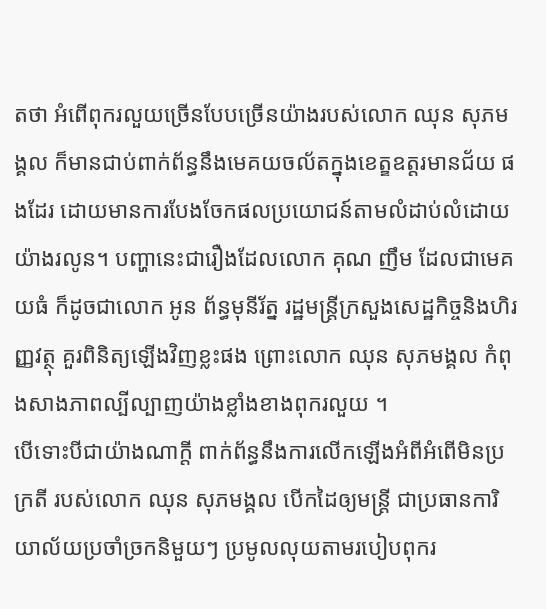តថា អំពើពុករលួយច្រើនបែបច្រើនយ៉ាងរបស់លោក ឈុន សុភមង្គល ក៏មានជាប់ពាក់ព័ន្ធនឹងមេគយចល័តក្នុងខេត្ឧឧត្ដរមានជ័យ ផងដែរ ដោយមានការបែងចែកផលប្រយោជន៍តាមលំដាប់លំដោយយ៉ាងរលូន។ បញ្ហានេះជារឿងដែលលោក គុណ ញឹម ដែលជាមេគយធំ ក៏ដូចជាលោក អូន ព័ន្ធមុនីរ័ត្ន រដ្ឋមន្ត្រីក្រសួងសេដ្ឋកិច្ចនិងហិរញ្ញវត្ថុ គួរពិនិត្យឡើងវិញខ្លះផង ព្រោះលោក ឈុន សុភមង្គល កំពុងសាងភាពល្បីល្បាញយ៉ាងខ្លាំងខាងពុករលួយ ។
បើទោះបីជាយ៉ាងណាក្តី ពាក់ព័ន្ធនឹងការលើកឡើងអំពីអំពើមិនប្រក្រតី របស់លោក ឈុន សុភមង្គល បើកដៃឲ្យមន្ត្រី ជាប្រធានការិយាល័យប្រចាំច្រកនិមួយៗ ប្រមូលលុយតាមរបៀបពុករ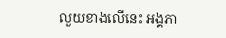លួយខាងលើនេះ អង្គភា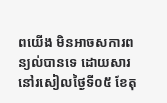ពយើង មិនអាចសការពន្យល់បានទេ ដោយសារនៅរសៀលថ្ងៃទី០៥ ខែតុ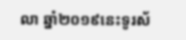លា ឆ្នាំ២០១៩នេះទូរស័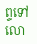ព្ទទៅលោ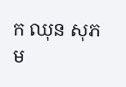ក ឈុន សុភម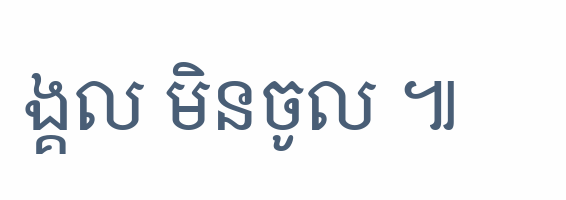ង្គល មិនចូល ៕